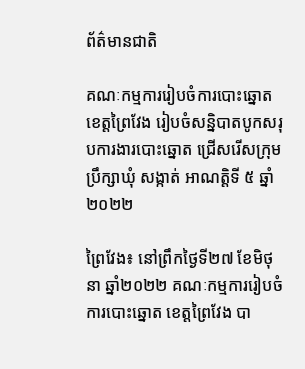ព័ត៌មានជាតិ

គណៈកម្មការរៀបចំការបោះឆ្នោត ខេត្តព្រៃវែង រៀបចំសន្និបាតបូកសរុបការងារបោះឆ្នោត ជ្រើសរើសក្រុមប្រឹក្សាឃុំ សង្កាត់ អាណត្តិទី ៥ ឆ្នាំ ២០២២

ព្រៃវែង៖ នៅព្រឹកថ្ងៃទី២៧ ខែមិថុនា ឆ្នាំ២០២២ គណៈកម្មការរៀបចំការបោះឆ្នោត ខេត្តព្រៃវែង បា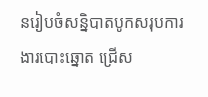នរៀបចំសន្និបាតបូកសរុបការងារបោះឆ្នោត ជ្រើស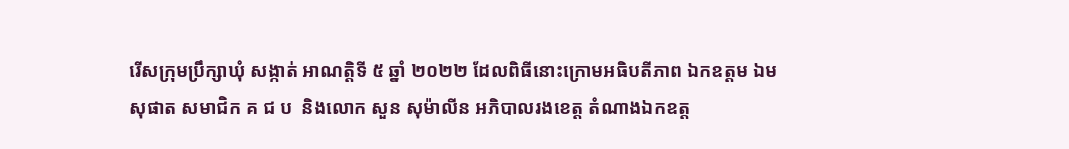រើសក្រុមប្រឹក្សាឃុំ សង្កាត់ អាណត្តិទី ៥ ឆ្នាំ ២០២២ ដែលពិធីនោះក្រោមអធិបតីភាព ឯកឧត្តម ឯម សុផាត សមាជិក គ ជ ប  និងលោក សួន សុម៉ាលីន អភិបាលរងខេត្ត តំណាងឯកឧត្ត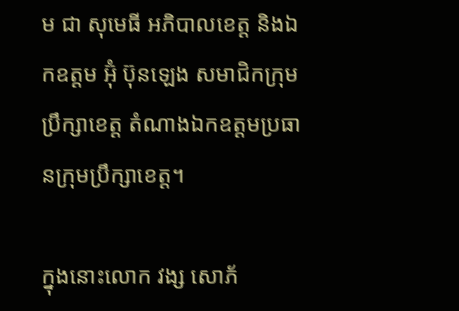ម ជា សុមេធី អភិបាលខេត្ត និងឯកឧត្តម អ៊ុំ ប៊ុនឡេង សមាជិកក្រុមប្រឹក្សាខេត្ត តំណាងឯកឧត្តមប្រធានក្រុមប្រឹក្សាខេត្ត។

ក្នុងនោះលោក វង្ស សោភ័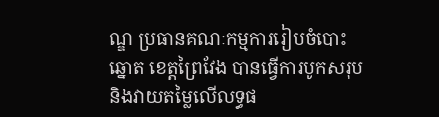ណ្ឌ ប្រធានគណៈកម្មការរៀបចំបោះឆ្នោត ខេត្តព្រៃវែង បានធ្វើការបូកសរុប និងវាយតម្លៃលើលទ្ធផ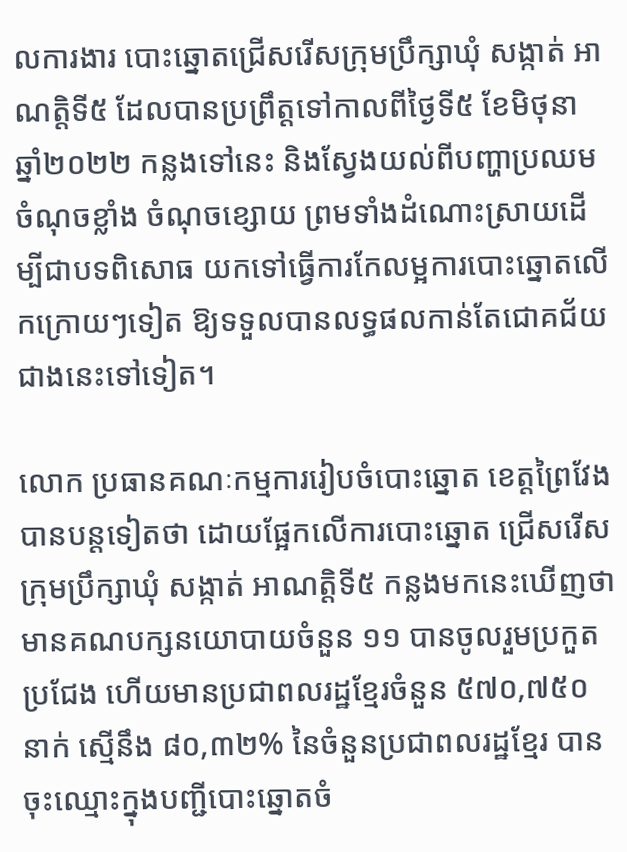លការងារ បោះឆ្នោតជ្រើសរើសក្រុមប្រឹក្សាឃុំ សង្កាត់ អាណត្តិទី៥ ដែលបានប្រព្រឹត្តទៅកាលពីថ្ងៃទី៥ ខែមិថុនា ឆ្នាំ២០២២ កន្លងទៅនេះ និងស្វែងយល់ពីបញ្ហាប្រឈម ចំណុចខ្លាំង ចំណុចខ្សោយ ព្រមទាំងដំណោះស្រាយដើម្បីជាបទពិសោធ យកទៅធ្វើការកែលម្អការបោះឆ្នោតលើកក្រោយៗទៀត ឱ្យទទួលបានលទ្ធផលកាន់តែជោគជ័យជាងនេះទៅទៀត។

លោក ប្រធានគណៈកម្មការរៀបចំបោះឆ្នោត ខេត្តព្រៃវែងបានបន្តទៀតថា ដោយផ្អែកលើការបោះឆ្នោត ជ្រើសរើសក្រុមប្រឹក្សាឃុំ សង្កាត់ អាណត្តិទី៥ កន្លងមកនេះឃើញថា មានគណបក្សនយោបាយចំនួន ១១ បានចូលរួមប្រកួតប្រជែង ហើយមានប្រជាពលរដ្ឋខ្មែរចំនួន ៥៧០,៧៥០ នាក់ ស្មើនឹង ៨០,៣២% នៃចំនួនប្រជាពលរដ្ឋខ្មែរ បានចុះឈ្មោះក្នុងបញ្ជីបោះឆ្នោតចំ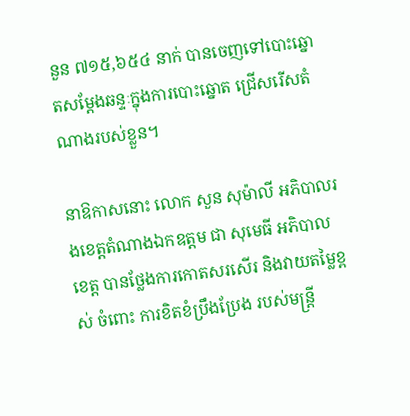នួន ៧១៥,៦៥៤ នាក់ បានចេញទៅបោះឆ្នោតសម្ដែងឆន្ទៈក្នុងការបោះឆ្នោត ជ្រើសរើសតំណាងរបស់ខ្លួន។

នាឱកាសនោះ លោក សួន សុម៉ាលី អភិបាលរងខេត្តតំណាងឯកឧត្តម ជា សុមេធី អភិបាលខេត្ត បានថ្លែងការកោតសរសើរ និងវាយតម្លៃខ្ពស់ ចំពោះ ការខិតខំប្រឹងប្រែង របស់មន្ត្រី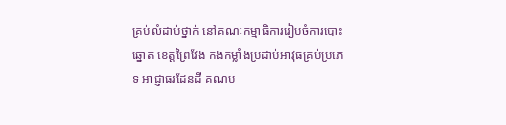គ្រប់លំដាប់ថ្នាក់ នៅគណៈកម្មាធិការរៀបចំការបោះឆ្នោត ខេត្តព្រៃវែង កងកម្លាំងប្រដាប់អាវុធគ្រប់ប្រភេទ អាជ្ញាធរដែនដី គណប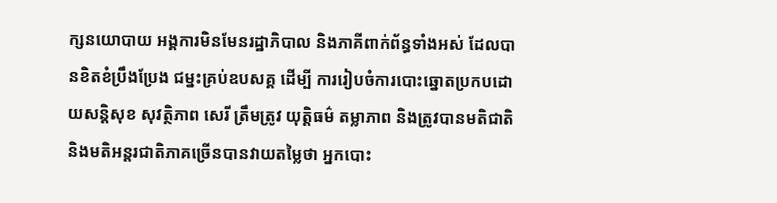ក្សនយោបាយ អង្គការមិនមែនរដ្ឋាភិបាល និងភាគីពាក់ព័ន្ធទាំងអស់ ដែលបានខិតខំប្រឹងប្រែង ជម្នះគ្រប់ឧបសគ្គ ដើម្បី ការរៀបចំការបោះឆ្នោតប្រកបដោយសន្តិសុខ សុវត្ថិភាព សេរី ត្រឹមត្រូវ យុត្តិធម៌ តម្លាភាព និងត្រូវបានមតិជាតិ និងមតិអន្តរជាតិភាគច្រើនបានវាយតម្លៃថា អ្នកបោះ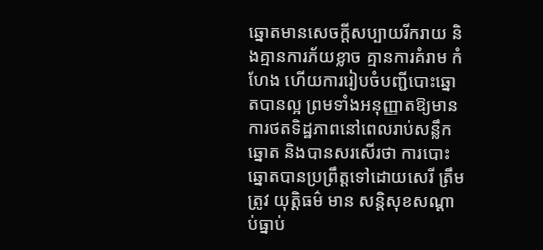ឆ្នោតមានសេចក្តីសប្បាយរីករាយ និងគ្មានការភ័យខ្លាច គ្មានការគំរាម កំហែង ហើយការរៀបចំបញ្ជីបោះឆ្នោតបានល្អ ព្រមទាំងអនុញ្ញាតឱ្យមានការថតទិដ្ឋភាពនៅពេលរាប់សន្លឹកឆ្នោត និងបានសរសើរថា ការបោះឆ្នោតបានប្រព្រឹត្តទៅដោយសេរី ត្រឹមត្រូវ យុត្តិធម៌ មាន សន្តិសុខសណ្តាប់ធ្នាប់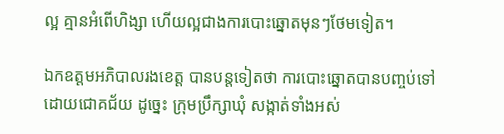ល្អ គ្មានអំពើហិង្សា ហើយល្អជាងការបោះឆ្នោតមុនៗថែមទៀត។

ឯកឧត្តមអភិបាលរងខេត្ត បានបន្តទៀតថា ការបោះឆ្នោតបានបញ្ចប់ទៅ ដោយជោគជ័យ ដូច្នេះ ក្រុមប្រឹក្សាឃុំ សង្កាត់ទាំងអស់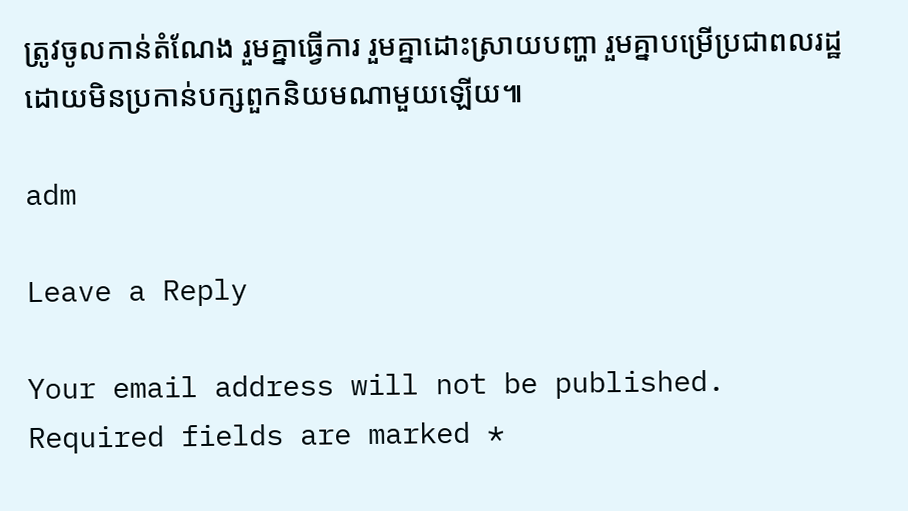ត្រូវចូលកាន់តំណែង រួមគ្នាធ្វើការ រួមគ្នាដោះស្រាយបញ្ហា រួមគ្នាបម្រើប្រជាពលរដ្ឋ ដោយមិនប្រកាន់បក្សពួកនិយមណាមួយឡើយ៕

adm

Leave a Reply

Your email address will not be published. Required fields are marked *